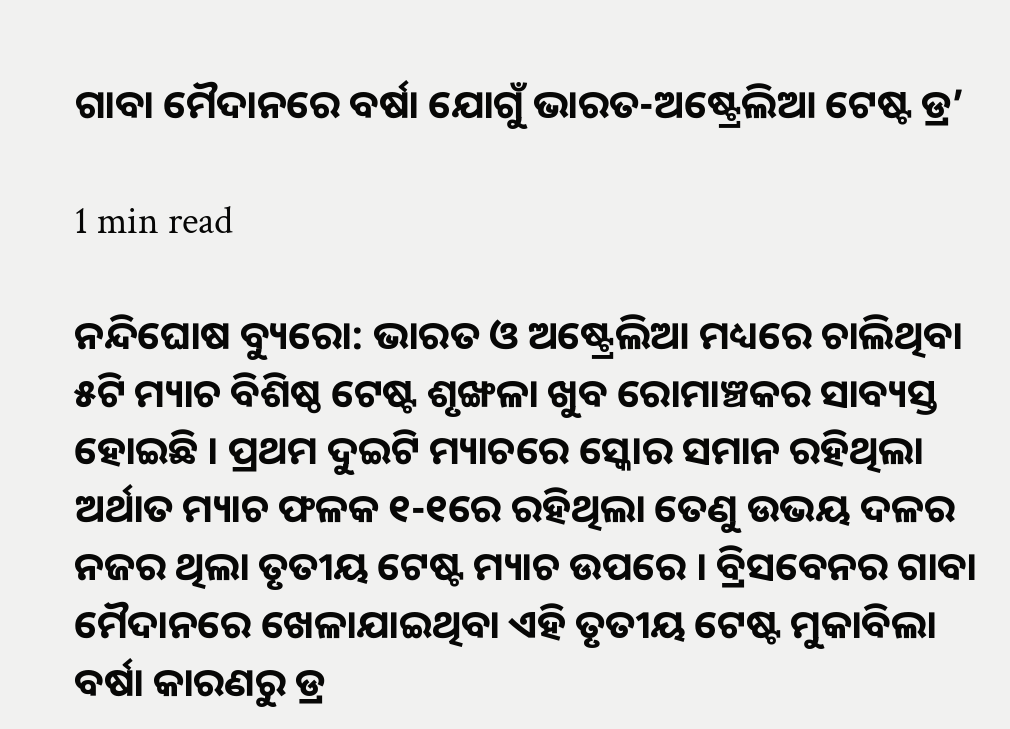ଗାବା ମୈଦାନରେ ବର୍ଷା ଯୋଗୁଁ ଭାରତ-ଅଷ୍ଟ୍ରେଲିଆ ଟେଷ୍ଟ ଡ୍ର’

1 min read

ନନ୍ଦିଘୋଷ ବ୍ୟୁରୋ: ଭାରତ ଓ ଅଷ୍ଟ୍ରେଲିଆ ମଧ୍ୟରେ ଚାଲିଥିବା ୫ଟି ମ୍ୟାଚ ବିଶିଷ୍ଠ ଟେଷ୍ଟ ଶୃଙ୍ଖଳା ଖୁବ ରୋମାଞ୍ଚକର ସାବ୍ୟସ୍ତ ହୋଇଛି । ପ୍ରଥମ ଦୁଇଟି ମ୍ୟାଚରେ ସ୍କୋର ସମାନ ରହିଥିଲା ଅର୍ଥାତ ମ୍ୟାଚ ଫଳକ ୧-୧ରେ ରହିଥିଲା ତେଣୁ ଉଭୟ ଦଳର ନଜର ଥିଲା ତୃତୀୟ ଟେଷ୍ଟ ମ୍ୟାଚ ଉପରେ । ବ୍ରିସବେନର ଗାବା ମୈଦାନରେ ଖେଳାଯାଇଥିବା ଏହି ତୃତୀୟ ଟେଷ୍ଟ ମୁକାବିଲା ବର୍ଷା କାରଣରୁ ଡ୍ର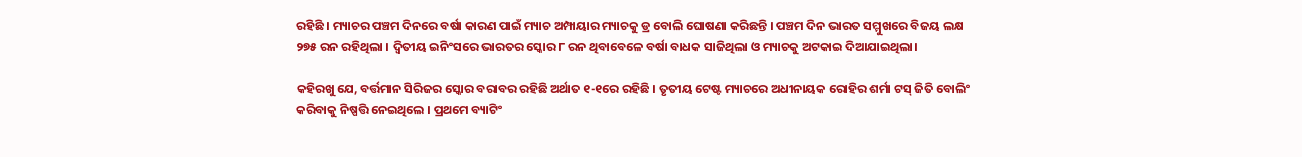ରହିଛି । ମ୍ୟାଚର ପଞ୍ଚମ ଦିନରେ ବର୍ଷା କାରଣ ପାଇଁ ମ୍ୟାଚ ଅମ୍ପାୟାର ମ୍ୟାଚକୁ ଡ୍ର ବୋଲି ଘୋଷଣା କରିଛନ୍ତି । ପଞ୍ଚମ ଦିନ ଭାରତ ସମ୍ମୁଖରେ ବିଜୟ ଲକ୍ଷ ୨୭୫ ରନ ରହିଥିଲା । ଦ୍ବିତୀୟ ଇନିଂସରେ ଭାରତର ସ୍କୋର ୮ ରନ ଥିବାବେଳେ ବର୍ଷା ବାଧକ ସାଜିଥିଲା ଓ ମ୍ୟାଚକୁ ଅଟକାଇ ଦିଆଯାଇଥିଲା।

କହିରଖୁ ଯେ, ବର୍ତ୍ତମାନ ସିରିଜର ସ୍କୋର ବରାବର ରହିଛି ଅର୍ଥାତ ୧-୧ରେ ରହିଛି । ତୃତୀୟ ଟେଷ୍ଟ ମ୍ୟାଚରେ ଅଧୀନାୟକ ରୋହିର ଶର୍ମା ଟସ୍ ଜିତି ବୋଲିଂ କରିବାକୁ ନିଷ୍ପତ୍ତି ନେଇଥିଲେ । ପ୍ରଥମେ ବ୍ୟାଟିଂ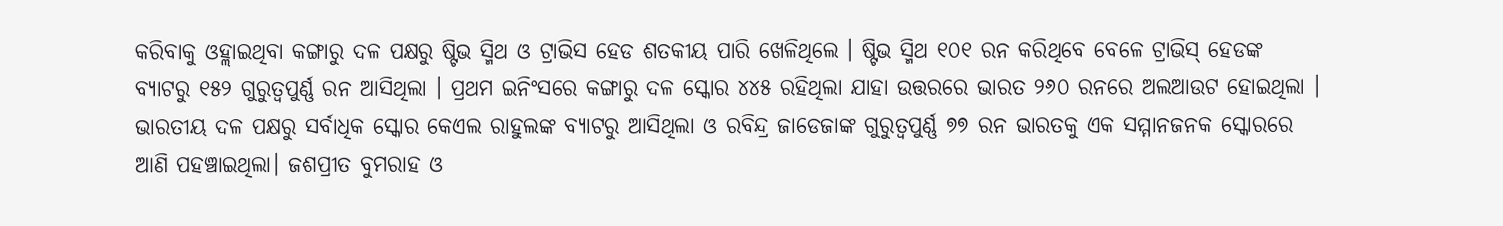କରିବାକୁ ଓହ୍ଲାଇଥିବା କଙ୍ଗାରୁ ଦଳ ପକ୍ଷରୁ ଷ୍ଟିଭ ସ୍ମିଥ ଓ ଟ୍ରାଭିସ ହେଡ ଶତକୀୟ ପାରି ଖେଳିଥିଲେ । ଷ୍ଟିଭ ସ୍ମିଥ ୧୦୧ ରନ କରିଥିବେ ବେଳେ ଟ୍ରାଭିସ୍ ହେଡଙ୍କ ବ୍ୟାଟରୁ ୧୫୨ ଗୁରୁତ୍ବପୁର୍ଣ୍ଣ ରନ ଆସିଥିଲା । ପ୍ରଥମ ଇନିଂସରେ କଙ୍ଗାରୁ ଦଳ ସ୍କୋର ୪୪୫ ରହିଥିଲା ଯାହା ଉତ୍ତରରେ ଭାରତ ୨୬୦ ରନରେ ଅଲଆଉଟ ହୋଇଥିଲା । ଭାରତୀୟ ଦଳ ପକ୍ଷରୁ ସର୍ବାଧିକ ସ୍କୋର କେଏଲ ରାହୁଲଙ୍କ ବ୍ୟାଟରୁ ଆସିଥିଲା ଓ ରବିନ୍ଦ୍ର ଜାଡେଜାଙ୍କ ଗୁରୁତ୍ବପୁର୍ଣ୍ଣ ୭୭ ରନ ଭାରତକୁ ଏକ ସମ୍ମାନଜନକ ସ୍କୋରରେ ଆଣି ପହଞ୍ଚାଇଥିଲା। ଜଶପ୍ରୀତ ବୁମରାହ ଓ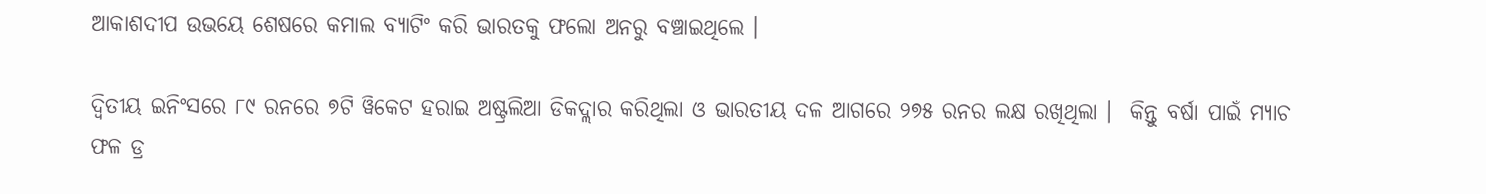ଆକାଶଦୀପ ଉଭୟେ ଶେଷରେ କମାଲ ବ୍ୟାଟିଂ କରି ଭାରତକୁ ଫଲୋ ଅନରୁ ବଞ୍ଚାଇଥିଲେ ।

ଦ୍ବିତୀୟ ଇନିଂସରେ ୮୯ ରନରେ ୭ଟି ୱିକେଟ ହରାଇ ଅଷ୍ଟ୍ରଲିଆ ଡିକଦ୍ଲାର କରିଥିଲା ଓ ଭାରତୀୟ ଦଳ ଆଗରେ ୨୭୫ ରନର ଲକ୍ଷ ରଖିଥିଲା ।  କିନ୍ତୁ ବର୍ଷା ପାଇଁ ମ୍ୟାଚ ଫଳ ଡ୍ର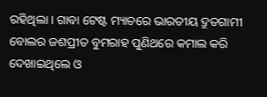ରହିଥିଲା । ଗାବା ଟେଷ୍ଟ ମ୍ୟାଚରେ ଭାରତୀୟ ଦ୍ରୁତଗାମୀ ବୋଲର ଜଶପ୍ରୀତ ବୁମରାହ ପୁଣିଥରେ କମାଲ କରି ଦେଖାଇଥିଲେ ଓ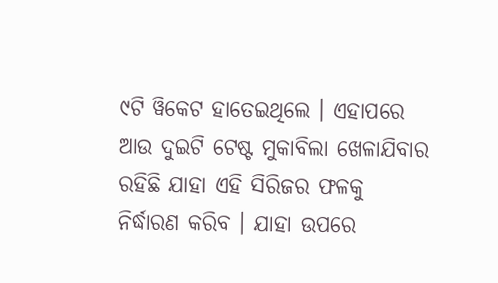୯ଟି ୱିକେଟ ହାତେଇଥିଲେ । ଏହାପରେ ଆଉ ଦୁଇଟି ଟେଷ୍ଟ ମୁକାବିଲା ଖେଳାଯିବାର ରହିଛି ଯାହା ଏହି ସିରିଜର ଫଳକୁ ନିର୍ଦ୍ଧାରଣ କରିବ । ଯାହା ଉପରେ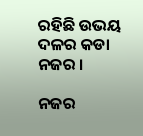ରହିଛି ଉଭୟ ଦଳର କଡା ନଜର ।

ନଜର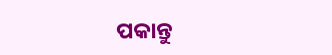ପକାନ୍ତୁ